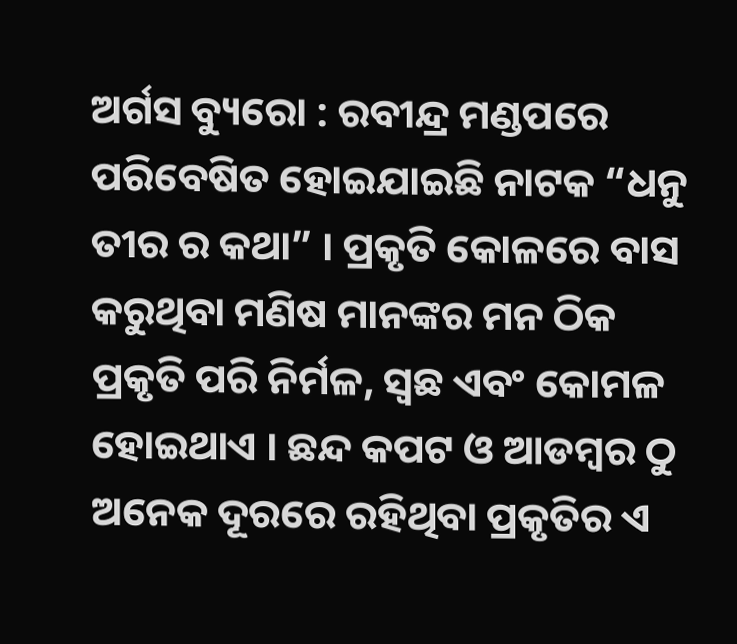ଅର୍ଗସ ବ୍ୟୁରୋ : ରବୀନ୍ଦ୍ର ମଣ୍ଡପରେ ପରିବେଷିତ ହୋଇଯାଇଛି ନାଟକ “ଧନୁ ତୀର ର କଥା” । ପ୍ରକୃତି କୋଳରେ ବାସ କରୁଥିବା ମଣିଷ ମାନଙ୍କର ମନ ଠିକ ପ୍ରକୃତି ପରି ନିର୍ମଳ, ସ୍ବଛ ଏବଂ କୋମଳ ହୋଇଥାଏ । ଛନ୍ଦ କପଟ ଓ ଆଡମ୍ବର ଠୁ ଅନେକ ଦୂରରେ ରହିଥିବା ପ୍ରକୃତିର ଏ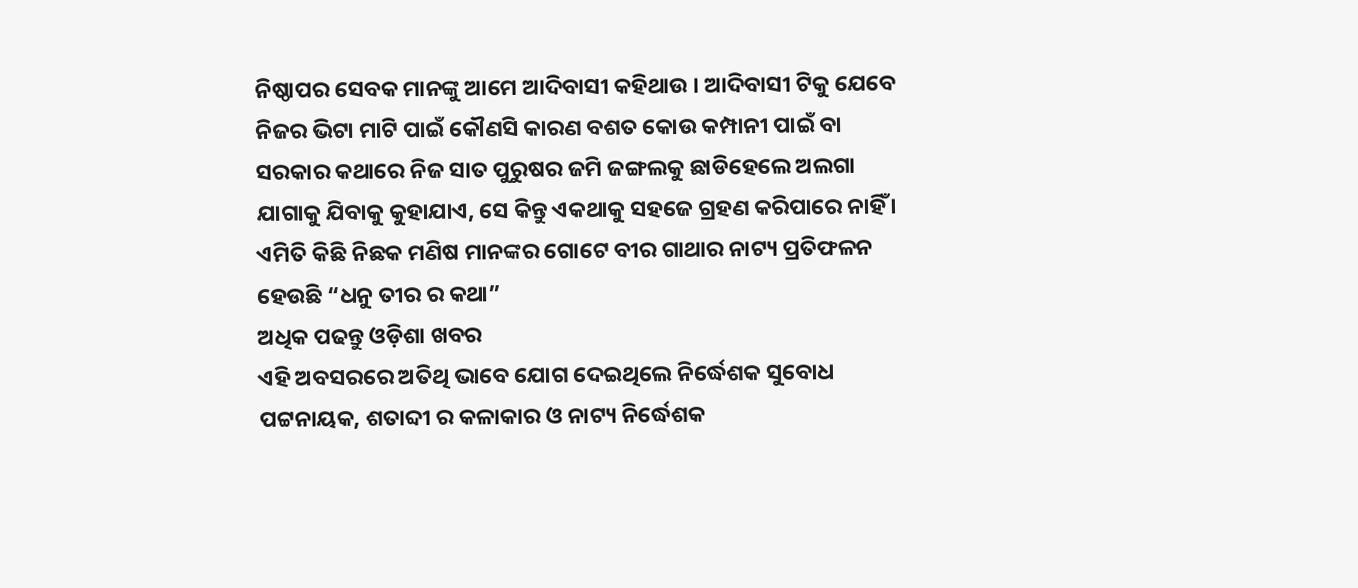ନିଷ୍ଠାପର ସେବକ ମାନଙ୍କୁ ଆମେ ଆଦିବାସୀ କହିଥାଉ । ଆଦିବାସୀ ଟିକୁ ଯେବେ ନିଜର ଭିଟା ମାଟି ପାଇଁ କୌଣସି କାରଣ ବଶତ କୋଉ କମ୍ପାନୀ ପାଇଁ ବା ସରକାର କଥାରେ ନିଜ ସାତ ପୁରୁଷର ଜମି ଜଙ୍ଗଲକୁ ଛାଡିହେଲେ ଅଲଗା ଯାଗାକୁ ଯିବାକୁ କୁହାଯାଏ, ସେ କିନ୍ତୁ ଏକଥାକୁ ସହଜେ ଗ୍ରହଣ କରିପାରେ ନାହିଁ । ଏମିତି କିଛି ନିଛକ ମଣିଷ ମାନଙ୍କର ଗୋଟେ ବୀର ଗାଥାର ନାଟ୍ୟ ପ୍ରତିଫଳନ ହେଉଛି “ଧନୁ ତୀର ର କଥା”
ଅଧିକ ପଢନ୍ତୁ ଓଡ଼ିଶା ଖବର
ଏହି ଅବସରରେ ଅତିଥି ଭାବେ ଯୋଗ ଦେଇଥିଲେ ନିର୍ଦ୍ଧେଶକ ସୁବୋଧ ପଟ୍ଟନାୟକ, ଶତାବ୍ଦୀ ର କଳାକାର ଓ ନାଟ୍ୟ ନିର୍ଦ୍ଧେଶକ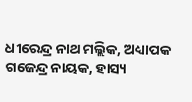ଧୀରେନ୍ଦ୍ର ନାଥ ମଲ୍ଲିକ, ଅଧ୍ୟାପକ ଗଜେନ୍ଦ୍ର ନାୟକ, ହାସ୍ୟ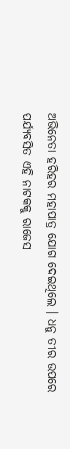ଅଭିନେତା ହରିହର ମହାପାତ୍ର ଯୋଗ ଦେଇଥିଲେ । ଧନୁ ତୀର ଉପରେ ପର୍ଯ୍ୟବସିତ ଏହି ନାଟକକୁ ରାଜେସ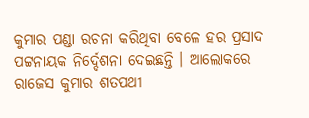କୁମାର ପଣ୍ଡା ରଚନା କରିଥିବା ବେଳେ ହର ପ୍ରସାଦ ପଟ୍ଟନାୟକ ନିର୍ଦ୍ଦେଶନା ଦେଇଛନ୍ତି । ଆଲୋକରେ ରାଜେସ କୁମାର ଶତପଥୀ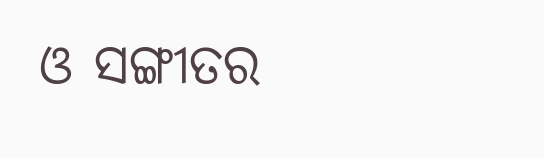ଓ ସଙ୍ଗୀତର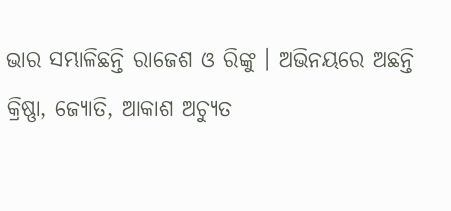ଭାର ସମ୍ଭାଳିଛନ୍ତି ରାଜେଶ ଓ ରିଙ୍କୁ । ଅଭିନୟରେ ଅଛନ୍ତି କ୍ରିଷ୍ଣା, ଜ୍ୟୋତି, ଆକାଶ ଅଚ୍ୟୁତ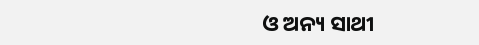ଓ ଅନ୍ୟ ସାଥୀ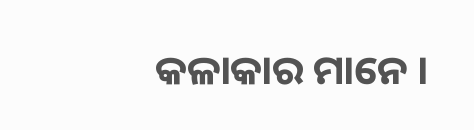କଳାକାର ମାନେ ।